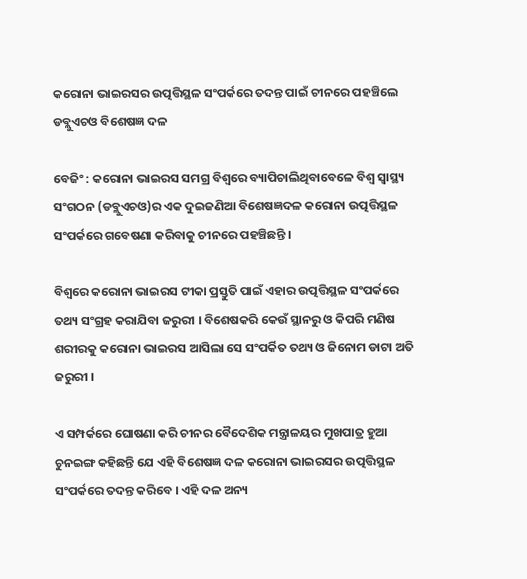କରୋନା ଭାଇରସର ଉତ୍ପତ୍ତିସ୍ଥଳ ସଂପର୍କରେ ତଦନ୍ତ ପାଇଁ ଚୀନରେ ପହଞ୍ଚିଲେ ଡବ୍ଲୁଏଚଓ ବିଶେଷଜ୍ଞ ଦଳ

ବେଜିଂ : କରୋନା ଭାଇରସ ସମଗ୍ର ବିଶ୍ୱରେ ବ୍ୟାପିଚାଲିଥିବାବେଳେ ବିଶ୍ୱ ସ୍ୱାସ୍ଥ୍ୟ ସଂଗଠନ (ଡବ୍ଲୁଏଚଓ)ର ଏକ ଦୁଇଜଣିଆ ବିଶେଷଜ୍ଞଦଳ କରୋନା ଉତ୍ପତ୍ତିସ୍ଥଳ ସଂପର୍କରେ ଗବେଷଣା କରିବାକୁ ଚୀନରେ ପହଞ୍ଚିଛନ୍ତି ।

ବିଶ୍ୱରେ କରୋନା ଭାଇରସ ଟୀକା ପ୍ରସ୍ତୁତି ପାଇଁ ଏହାର ଉତ୍ପତ୍ତିସ୍ଥଳ ସଂପର୍କରେ ତଥ୍ୟ ସଂଗ୍ରହ କରାଯିବା ଜରୁରୀ । ବିଶେଷକରି କେଉଁ ସ୍ଥାନରୁ ଓ କିପରି ମଣିଷ ଶରୀରକୁ କରୋନା ଭାଇରସ ଆସିଲା ସେ ସଂପର୍କିତ ତଥ୍ୟ ଓ ଜିନୋମ ଡାଟା ଅତି ଜରୁରୀ ।

ଏ ସମ୍ପର୍କରେ ଘୋଷଣା କରି ଚୀନର ବୈଦେଶିକ ମନ୍ତ୍ରାଳୟର ମୁଖପାତ୍ର ହୁଆ ଚୁନଇଙ୍ଗ କହିଛନ୍ତି ଯେ ଏହି ବିଶେଷଜ୍ଞ ଦଳ କରୋନା ଭାଇରସର ଉତ୍ପତ୍ତିସ୍ଥଳ ସଂପର୍କରେ ତଦନ୍ତ କରିବେ । ଏହି ଦଳ ଅନ୍ୟ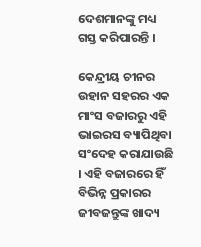ଦେଶମାନଙ୍କୁ ମଧ୍ୟ ଗସ୍ତ କରିପାରନ୍ତି ।

କେନ୍ଦ୍ରୀୟ ଚୀନର ଉହାନ ସହରର ଏକ ମାଂସ ବଜାରରୁ ଏହି ଭାଇରସ ବ୍ୟାପିଥିବା ସଂଦେହ କରାଯାଉଛି । ଏହି ବଜାରରେ ହିଁ ବିଭିନ୍ନ ପ୍ରକାରର ଜୀବଜନ୍ତୁଙ୍କ ଖାଦ୍ୟ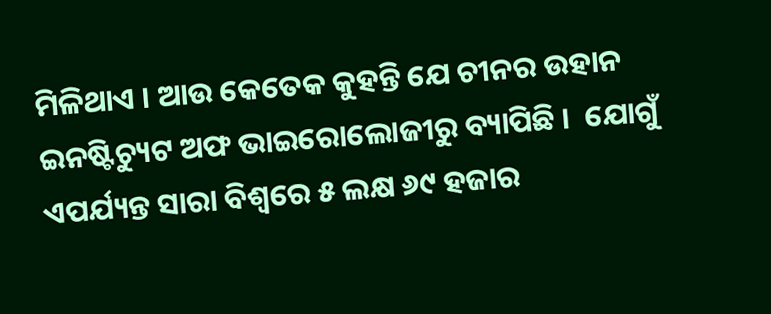ମିଳିଥାଏ । ଆଉ କେତେକ କୁହନ୍ତି ଯେ ଚୀନର ଉହାନ ଇନଷ୍ଟିଚ୍ୟୁଟ ଅଫ ଭାଇରୋଲୋଜୀରୁ ବ୍ୟାପିଛି ।  ଯୋଗୁଁ ଏପର୍ଯ୍ୟନ୍ତ ସାରା ବିଶ୍ୱରେ ୫ ଲକ୍ଷ ୬୯ ହଜାର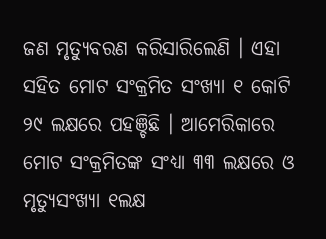ଜଣ ମୃତ୍ୟୁବରଣ କରିସାରିଲେଣି । ଏହା ସହିତ ମୋଟ ସଂକ୍ରମିତ ସଂଖ୍ୟା ୧ କୋଟି ୨୯ ଲକ୍ଷରେ ପହଞ୍ଚିଛି । ଆମେରିକାରେ ମୋଟ ସଂକ୍ରମିତଙ୍କ ସଂଧ୍ୟା ୩୩ ଲକ୍ଷରେ ଓ ମୃତ୍ୟୁସଂଖ୍ୟା ୧ଲକ୍ଷ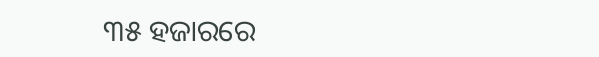୩୫ ହଜାରରେ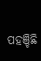ପହଞ୍ଚିଛି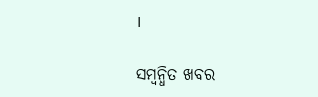।

ସମ୍ବନ୍ଧିତ ଖବର